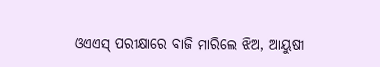ଓଏଏସ୍‌ ପରୀକ୍ଷାରେ ବାଜି ମାରିଲେ ଝିଅ, ଆୟୁଷୀ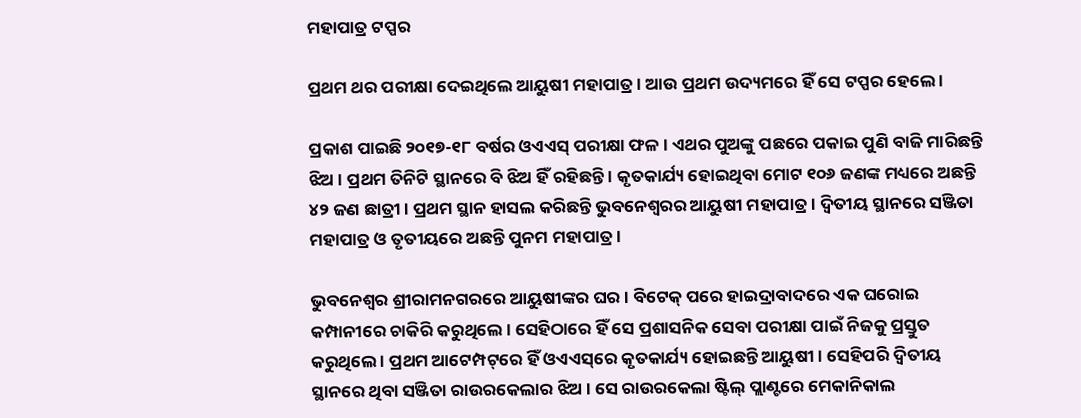ମହାପାତ୍ର ଟପ୍ପର

ପ୍ରଥମ ଥର ପରୀକ୍ଷା ଦେଇଥିଲେ ଆୟୁଷୀ ମହାପାତ୍ର । ଆଉ ପ୍ରଥମ ଉଦ୍ୟମରେ ହିଁ ସେ ଟପ୍ପର ହେଲେ ।

ପ୍ରକାଶ ପାଇଛି ୨୦୧୭-୧୮ ବର୍ଷର ଓଏଏସ୍‌ ପରୀକ୍ଷା ଫଳ । ଏଥର ପୁଅଙ୍କୁ ପଛରେ ପକାଇ ପୁଣି ବାଜି ମାରିଛନ୍ତି ଝିଅ । ପ୍ରଥମ ତିନିଟି ସ୍ଥାନରେ ବି ଝିଅ ହିଁ ରହିଛନ୍ତି । କୃତକାର୍ଯ୍ୟ ହୋଇଥିବା ମୋଟ ୧୦୬ ଜଣଙ୍କ ମଧ୍ୟରେ ଅଛନ୍ତି ୪୨ ଜଣ ଛାତ୍ରୀ । ପ୍ରଥମ ସ୍ଥାନ ହାସଲ କରିଛନ୍ତି ଭୁବନେଶ୍ବରର ଆୟୁଷୀ ମହାପାତ୍ର । ଦ୍ବିତୀୟ ସ୍ଥାନରେ ସଞ୍ଜିତା ମହାପାତ୍ର ଓ ତୃତୀୟରେ ଅଛନ୍ତି ପୁନମ ମହାପାତ୍ର ।

ଭୁବନେଶ୍ବର ଶ୍ରୀରାମନଗରରେ ଆୟୁଷୀଙ୍କର ଘର । ବିଟେକ୍‌ ପରେ ହାଇଦ୍ରାବାଦରେ ଏକ ଘରୋଇ କମ୍ପାନୀରେ ଚାକିରି କରୁଥିଲେ । ସେହିଠାରେ ହିଁ ସେ ପ୍ରଶାସନିକ ସେବା ପରୀକ୍ଷା ପାଇଁ ନିଜକୁ ପ୍ରସ୍ତୁତ କରୁଥିଲେ । ପ୍ରଥମ ଆଟେମ୍ପଟ୍‌ରେ ହିଁ ଓଏଏସ୍‌ରେ କୃତକାର୍ଯ୍ୟ ହୋଇଛନ୍ତି ଆୟୁଷୀ । ସେହିପରି ଦ୍ବିତୀୟ ସ୍ଥାନରେ ଥିବା ସଞ୍ଜିତା ରାଉରକେଲାର ଝିଅ । ସେ ରାଉରକେଲା ଷ୍ଟିଲ୍‌ ପ୍ଲାଣ୍ଟରେ ମେକାନିକାଲ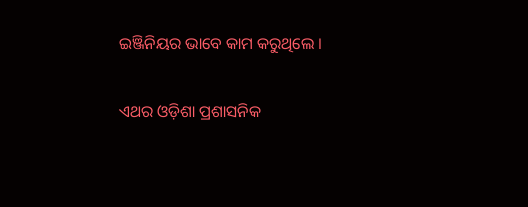ଇଞ୍ଜିନିୟର ଭାବେ କାମ କରୁଥିଲେ ।

ଏଥର ଓଡ଼ିଶା ପ୍ରଶାସନିକ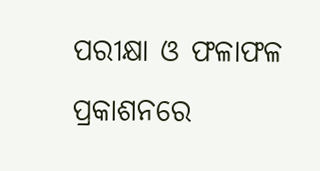ପରୀକ୍ଷା ଓ ଫଳାଫଳ ପ୍ରକାଶନରେ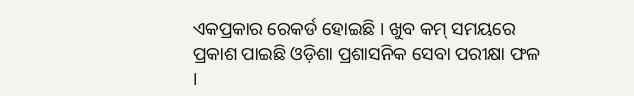ଏକପ୍ରକାର ରେକର୍ଡ ହୋଇଛି । ଖୁବ କମ୍ ସମୟରେ ପ୍ରକାଶ ପାଇଛି ଓଡ଼ିଶା ପ୍ରଶାସନିକ ସେବା ପରୀକ୍ଷା ଫଳ ।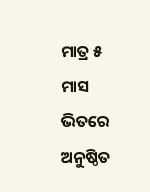ମାତ୍ର ୫ ମାସ ଭିତରେ ଅନୁଷ୍ଠିତ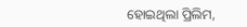ହୋଇଥିଲା ପ୍ରିଲିମ,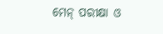ମେନ୍ ପରୀକ୍ଷା ଓ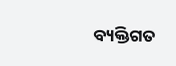ବ୍ୟକ୍ତିଗତ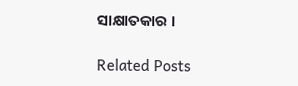ସାକ୍ଷାତକାର ।

Related Posts